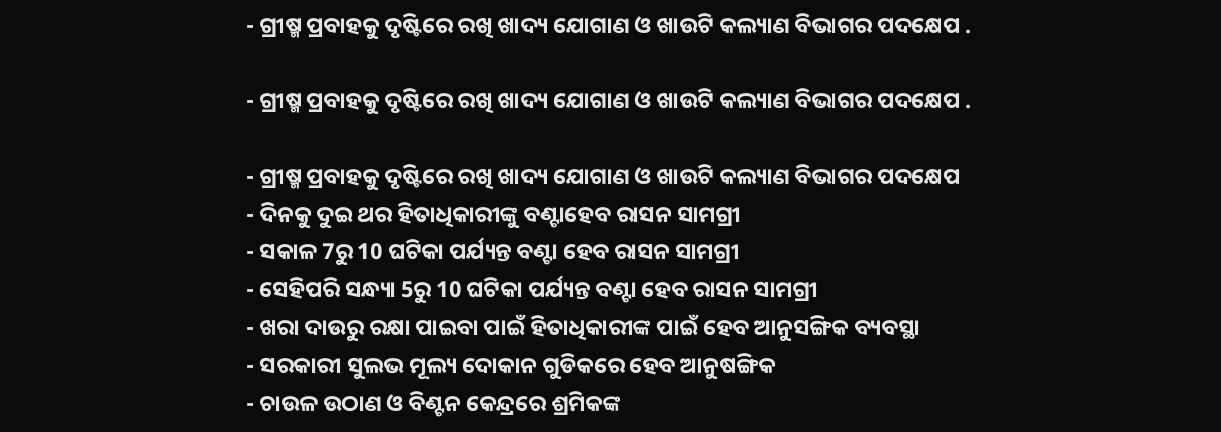- ଗ୍ରୀଷ୍ମ ପ୍ରବାହକୁ ଦୃଷ୍ଟିରେ ରଖି ଖାଦ୍ୟ ଯୋଗାଣ ଓ ଖାଉଟି କଲ୍ୟାଣ ବିଭାଗର ପଦକ୍ଷେପ .

- ଗ୍ରୀଷ୍ମ ପ୍ରବାହକୁ ଦୃଷ୍ଟିରେ ରଖି ଖାଦ୍ୟ ଯୋଗାଣ ଓ ଖାଉଟି କଲ୍ୟାଣ ବିଭାଗର ପଦକ୍ଷେପ .

- ଗ୍ରୀଷ୍ମ ପ୍ରବାହକୁ ଦୃଷ୍ଟିରେ ରଖି ଖାଦ୍ୟ ଯୋଗାଣ ଓ ଖାଉଟି କଲ୍ୟାଣ ବିଭାଗର ପଦକ୍ଷେପ
- ଦିନକୁ ଦୁଇ ଥର ହିତାଧିକାରୀଙ୍କୁ ବଣ୍ଟାହେବ ରାସନ ସାମଗ୍ରୀ
- ସକାଳ 7ରୁ 10 ଘଟିକା ପର୍ଯ୍ୟନ୍ତ ବଣ୍ଟା ହେବ ରାସନ ସାମଗ୍ରୀ
- ସେହିପରି ସନ୍ଧ୍ୟା 5ରୁ 10 ଘଟିକା ପର୍ଯ୍ୟନ୍ତ ବଣ୍ଟା ହେବ ରାସନ ସାମଗ୍ରୀ
- ଖରା ଦାଉରୁ ରକ୍ଷା ପାଇବା ପାଇଁ ହିତାଧିକାରୀଙ୍କ ପାଇଁ ହେବ ଆନୁସଙ୍ଗିକ ବ୍ୟବସ୍ଥା
- ସରକାରୀ ସୁଲଭ ମୂଲ୍ୟ ଦୋକାନ ଗୁଡିକରେ ହେବ ଆନୁଷଙ୍ଗିକ
- ଚାଉଳ ଉଠାଣ ଓ ବିଣ୍ଟନ କେନ୍ଦ୍ରରେ ଶ୍ରମିକଙ୍କ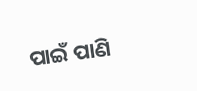ପାଇଁ ପାଣି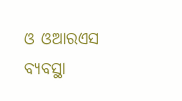ଓ ଓଆରଏସ ବ୍ୟବସ୍ଥା